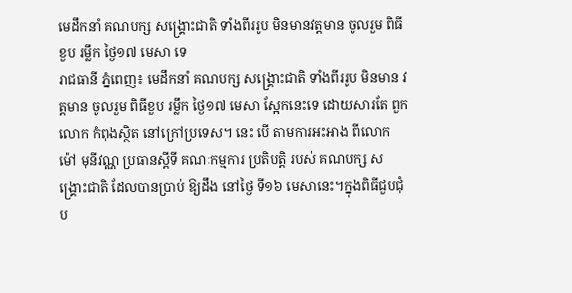មេដឹកនាំ គណបក្ស សង្គ្រោះជាតិ ទាំងពីររូប មិនមានវត្តមាន ចូលរួម ពិធីខួប រម្លឹក ថ្ងៃ១៧ មេសា ទេ
រាជធានី ភ្នំពេញ៖ មេដឹកនាំ គណបក្ស សង្គ្រោះជាតិ ទាំងពីររូប មិនមាន វត្តមាន ចូលរួម ពិធីខួប រម្លឹក ថ្ងៃ១៧ មេសា ស្អែកនេះទេ ដោយសារតែ ពួកលោក កំពុងស្ថិត នៅក្រៅប្រទេស។ នេះ បើ តាមការអះអាង ពីលោក ម៉ៅ មុនីវណ្ណ ប្រធានស្តីទី គណៈកម្មការ ប្រតិបត្តិ របស់ គណបក្ស សង្គ្រោះជាតិ ដែលបានប្រាប់ ឱ្យដឹង នៅថ្ងៃ ទី១៦ មេសានេះ។ក្នុងពិធីជួបជុំ ប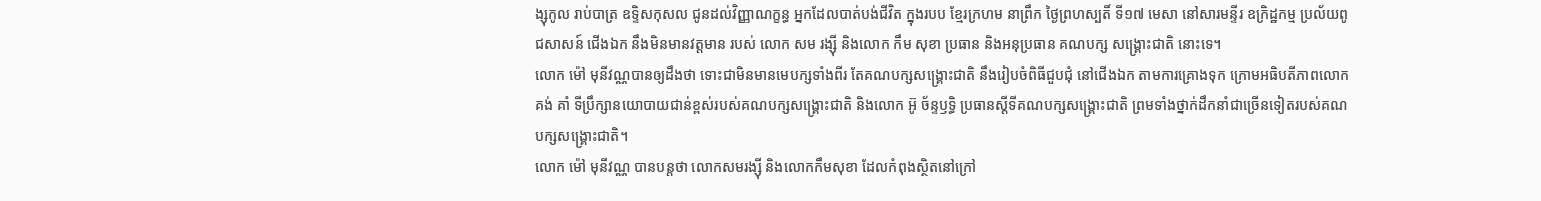ង្សុកូល រាប់បាត្រ ឧទ្ទិសកុសល ជូនដល់វិញ្ញាណក្ខន្ធ អ្នកដែលបាត់បង់ជីវិត ក្នុងរបប ខ្មែរក្រហម នាព្រឹក ថ្ងៃព្រហស្បតិ៍ ទី១៧ មេសា នៅសារមន្ទីរ ឧក្រិដ្ឋកម្ម ប្រល័យពូជសាសន៍ ជើងឯក នឹងមិនមានវត្តមាន របស់ លោក សម រង្ស៊ី និងលោក កឹម សុខា ប្រធាន និងអនុប្រធាន គណបក្ស សង្គ្រោះជាតិ នោះទេ។
លោក ម៉ៅ មុនីវណ្ណបានឲ្យដឹងថា ទោះជាមិនមានមេបក្សទាំងពីរ តែគណបក្សសង្គ្រោះជាតិ នឹងរៀបចំពិធីជួបជុំ នៅជើងឯក តាមការគ្រោងទុក ក្រោមអធិបតីភាពលោក គង់ គាំ ទីប្រឹក្សានយោបាយជាន់ខ្ពស់របស់គណបក្សសង្គ្រោះជាតិ និងលោក អ៊ូ ច័ន្ទឫទ្ធិ ប្រធានស្តីទីគណបក្សសង្គ្រោះជាតិ ព្រមទាំងថ្នាក់ដឹកនាំជាច្រើនទៀតរបស់គណបក្សសង្គ្រោះជាតិ។
លោក ម៉ៅ មុនីវណ្ណ បានបន្តថា លោកសមរង្ស៊ី និងលោកកឹមសុខា ដែលកំពុងស្ថិតនៅក្រៅ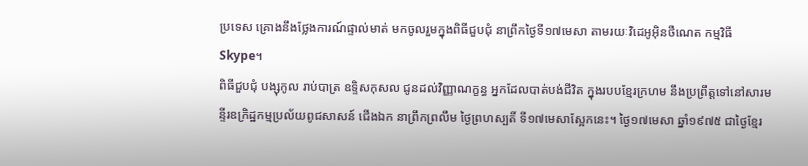ប្រទេស គ្រោងនឹងថ្លែងការណ៍ផ្ទាល់មាត់ មកចូលរួមក្នុងពិធីជួបជុំ នាព្រឹកថ្ងៃទី១៧មេសា តាមរយៈវិដេអូអ៊ិនថឺណេត កម្មវិធី Skype។
ពិធីជួបជុំ បង្សុកូល រាប់បាត្រ ឧទ្ទិសកុសល ជូនដល់វិញ្ញាណក្ខន្ធ អ្នកដែលបាត់បង់ជីវិត ក្នុងរបបខ្មែរក្រហម នឹងប្រព្រឹត្តទៅនៅសារមន្ទីរឧក្រិដ្ឋកម្មប្រល័យពូជសាសន៍ ជើងឯក នាព្រឹកព្រលឹម ថ្ងៃព្រហស្បតិ៍ ទី១៧មេសាស្អែកនេះ។ ថ្ងៃ១៧មេសា ឆ្នាំ១៩៧៥ ជាថ្ងៃខ្មែរ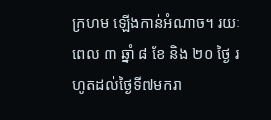ក្រហម ឡើងកាន់អំណាច។ រយៈពេល ៣ ឆ្នាំ ៨ ខែ និង ២០ ថ្ងៃ រហូតដល់ថ្ងៃទី៧មករា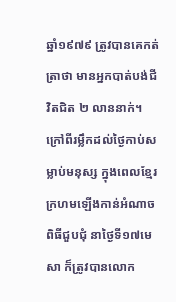ឆ្នាំ១៩៧៩ ត្រូវបានគេកត់ត្រាថា មានអ្នកបាត់បង់ជីវិតជិត ២ លាននាក់។
ក្រៅពីរម្លឹកដល់ថ្ងៃកាប់សម្លាប់មនុស្ស ក្នុងពេលខ្មែរក្រហមឡើងកាន់អំណាច ពិធីជួបជុំ នាថ្ងៃទី១៧មេសា ក៏ត្រូវបានលោក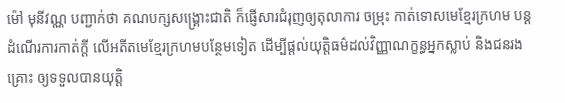ម៉ៅ មុនីវណ្ណ បញ្ជាក់ថា គណបក្សសង្គ្រោះជាតិ ក៏ផ្ញើសារជំរុញឲ្យតុលាការ ចម្រុះ កាត់ទោសមេខ្មែរក្រហម បន្តដំណើរការកាត់ក្តី លើអតីតមេខ្មែរក្រហមបន្ថែមទៀត ដើម្បីផ្តល់យុត្តិធម៌ដល់វិញ្ញាណក្ខន្ធអ្នកស្លាប់ និងជនរងគ្រោះ ឲ្យទទួលបានយុត្តិ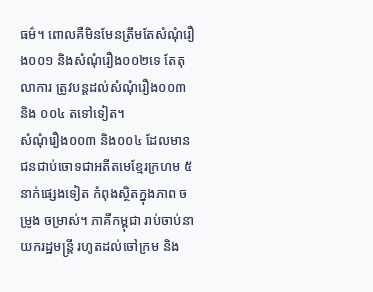ធម៌។ ពោលគឺមិនមែនត្រឹមតែសំណុំរឿង០០១ និងសំណុំរឿង០០២ទេ តែតុលាការ ត្រូវបន្តដល់សំណុំរឿង០០៣ និង ០០៤ តទៅទៀត។
សំណុំរឿង០០៣ និង០០៤ ដែលមានជនជាប់ចោទជាអតីតមេខ្មែរក្រហម ៥ នាក់ផ្សេងទៀត កំពុងស្ថិតក្នុងភាព ចម្រូង ចម្រាស់។ ភាគីកម្ពុជា រាប់ចាប់នាយករដ្ឋមន្ត្រី រហូតដល់ចៅក្រម និង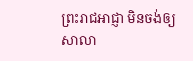ព្រះរាជអាជ្ញា មិនចង់ឲ្យសាលា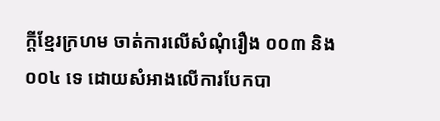ក្តីខ្មែរក្រហម ចាត់ការលើសំណុំរឿង ០០៣ និង ០០៤ ទេ ដោយសំអាងលើការបែកបា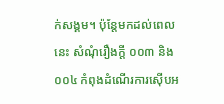ក់សង្គម។ ប៉ុន្តែមកដល់ពេលនេះ សំណុំរឿងក្តី ០០៣ និង ០០៤ កំពុងដំណើរការស៊ើបអ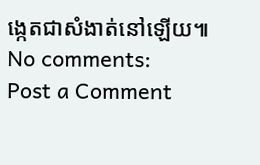ង្កេតជាសំងាត់នៅឡើយ៕
No comments:
Post a Comment